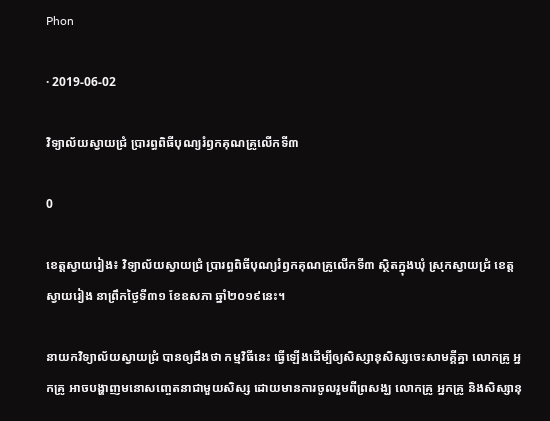Phon

· 2019-06-02

វិទ្យាល័យស្វាយជ្រំ ប្រារព្ធពិធីបុណ្យរំឭកគុណគ្រូលើកទី៣

0

ខេត្តស្វាយរៀង៖ វិទ្យាល័យស្វាយជ្រំ ប្រារព្ធពិធីបុណ្យរំឭកគុណគ្រូលើកទី៣ ស្ថិតក្នុងឃុំ ស្រុកស្វាយជ្រំ ខេត្តស្វាយរៀង នាព្រឹកថ្ងៃទី៣១ ខែឧសភា ឆ្នាំ២០១៩នេះ។

នាយកវិទ្យាល័យស្វាយជ្រំ បានឲ្យដឹងថា កម្មវិធីនេះ ធ្វើឡើងដើម្បីឲ្យសិស្សានុសិស្សចេះសាមគ្គីគ្នា លោកគ្រូ អ្នកគ្រូ អាចបង្ហាញមនោសញ្ចេតនាជាមួយសិស្ស ដោយមានការចូលរួមពីព្រសង្ឃ លោកគ្រូ អ្នកគ្រូ និងសិស្សានុ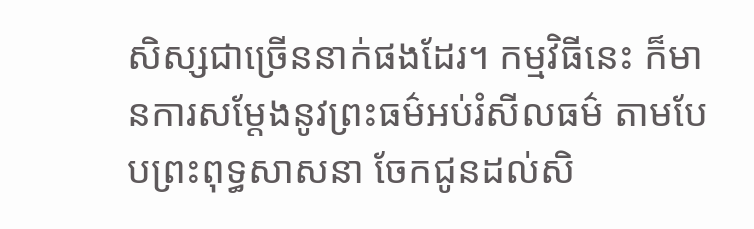សិស្សជាច្រើននាក់ផងដែរ។ កម្មវិធីនេះ ក៏មានការសម្តែងនូវព្រះធម៌អប់រំសីលធម៌ តាមបែបព្រះពុទ្ធសាសនា ចែកជូនដល់សិ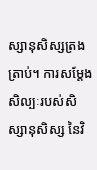ស្សានុសិស្សត្រងត្រាប់។ ការសម្តែងសិល្បៈរបស់សិស្សានុសិស្ស នៃវិ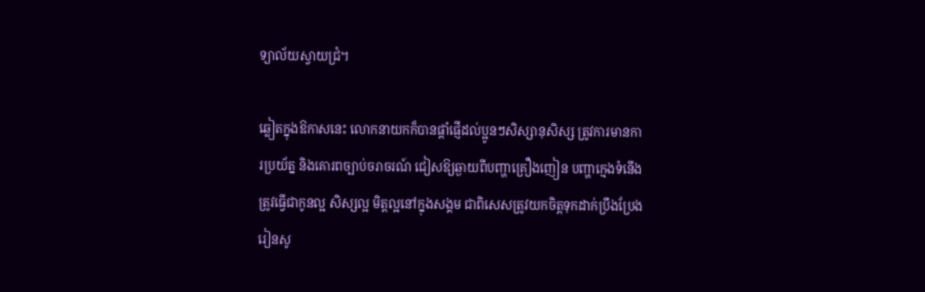ទ្យាល័យស្វាយជ្រំ។

ឆ្លៀតក្នុងឱកាសនេះ លោកនាយកក៏បានផ្តាំផ្ញើដល់ប្អូនៗសិស្សានុសិស្ស ត្រូវការមានការប្រយ័ត្ន និងគោរពច្បាប់ចរាចរណ៍ ជៀសឱ្យឆ្ងាយពីបញ្ហាគ្រឿងញៀន បញ្ហាក្មេងទំនើង ត្រូវធ្វើជាកូនល្អ សិស្សល្អ មិត្តល្អនៅក្នុងសង្គម ជាពិសេសត្រូវយកចិត្តទុកដាក់ប្រឹងប្រែងរៀនសូ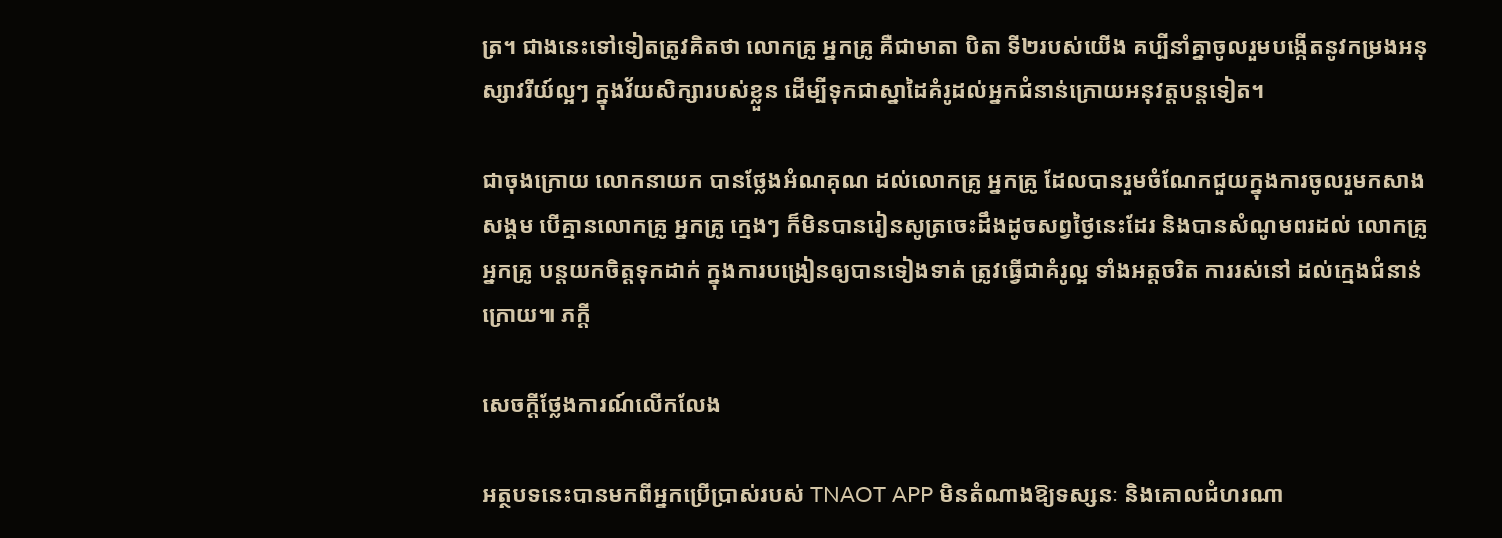ត្រ។ ជាងនេះទៅទៀតត្រូវគិតថា លោកគ្រូ អ្នកគ្រូ គឺជាមាតា បិតា ទី២របស់យើង គប្បីនាំគ្នាចូលរួមបង្កើតនូវកម្រងអនុស្សាវរីយ៍ល្អៗ ក្នុងវ័យសិក្សារបស់ខ្លួន ដើម្បីទុកជាស្នាដៃគំរូដល់អ្នកជំនាន់ក្រោយអនុវត្តបន្តទៀត។

ជាចុងក្រោយ លោកនាយក បានថ្លែងអំណគុណ ដល់លោកគ្រូ អ្នកគ្រូ ដែលបានរួមចំណែកជួយក្នុងការចូលរួមកសាងសង្គម បើគ្មានលោកគ្រូ អ្នកគ្រូ ក្មេងៗ ក៏មិនបានរៀនសូត្រចេះដឹងដូចសព្វថ្ងៃនេះដែរ និងបានសំណូមពរដល់ លោកគ្រូ អ្នកគ្រូ បន្តយកចិត្ដទុកដាក់ ក្នុងការបង្រៀនឲ្យបានទៀងទាត់ ត្រូវធ្វើជាគំរូល្អ ទាំងអត្តចរិត ការរស់នៅ ដល់ក្មេងជំនាន់ក្រោយ៕ ភក្តី

សេចក្តីថ្លែងការណ៍លើកលែង

អត្ថបទនេះបានមកពីអ្នកប្រើប្រាស់របស់ TNAOT APP មិនតំណាងឱ្យទស្សនៈ និងគោលជំហរណា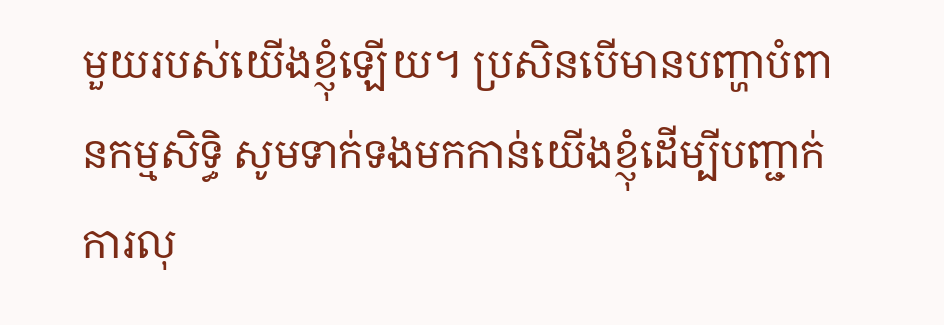មួយរបស់យើងខ្ញុំឡើយ។ ប្រសិនបើមានបញ្ហាបំពានកម្មសិទ្ធិ សូមទាក់ទងមកកាន់យើងខ្ញុំដើម្បីបញ្ជាក់ការលុ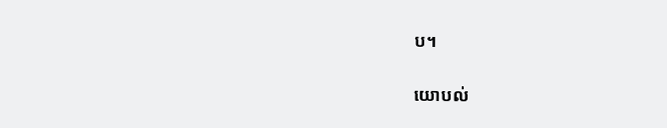ប។

យោបល់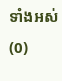ទាំងអស់ (0)